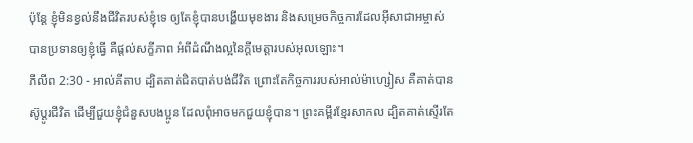ប៉ុន្ដែ ខ្ញុំមិនខ្វល់នឹងជីវិតរបស់ខ្ញុំទេ ឲ្យតែខ្ញុំបានបង្ហើយមុខងារ និងសម្រេចកិច្ចការដែលអ៊ីសាជាអម្ចាស់បានប្រទានឲ្យខ្ញុំធ្វើ គឺផ្ដល់សក្ខីភាព អំពីដំណឹងល្អនៃក្តីមេត្តារបស់អុលឡោះ។
ភីលីព 2:30 - អាល់គីតាប ដ្បិតគាត់ជិតបាត់បង់ជីវិត ព្រោះតែកិច្ចការរបស់អាល់ម៉ាហ្សៀស គឺគាត់បានស៊ូប្ដូរជីវិត ដើម្បីជួយខ្ញុំជំនួសបងប្អូន ដែលពុំអាចមកជួយខ្ញុំបាន។ ព្រះគម្ពីរខ្មែរសាកល ដ្បិតគាត់ស្ទើរតែ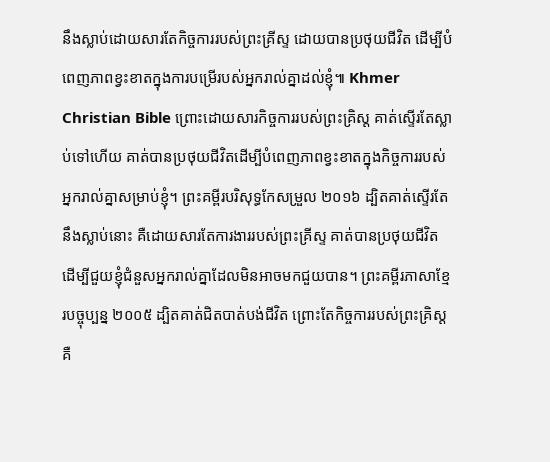នឹងស្លាប់ដោយសារតែកិច្ចការរបស់ព្រះគ្រីស្ទ ដោយបានប្រថុយជីវិត ដើម្បីបំពេញភាពខ្វះខាតក្នុងការបម្រើរបស់អ្នករាល់គ្នាដល់ខ្ញុំ៕ Khmer Christian Bible ព្រោះដោយសារកិច្ចការរបស់ព្រះគ្រិស្ដ គាត់ស្ទើរតែស្លាប់ទៅហើយ គាត់បានប្រថុយជីវិតដើម្បីបំពេញភាពខ្វះខាតក្នុងកិច្ចការរបស់អ្នករាល់គ្នាសម្រាប់ខ្ញុំ។ ព្រះគម្ពីរបរិសុទ្ធកែសម្រួល ២០១៦ ដ្បិតគាត់ស្ទើរតែនឹងស្លាប់នោះ គឺដោយសារតែការងាររបស់ព្រះគ្រីស្ទ គាត់បានប្រថុយជីវិត ដើម្បីជួយខ្ញុំជំនួសអ្នករាល់គ្នាដែលមិនអាចមកជួយបាន។ ព្រះគម្ពីរភាសាខ្មែរបច្ចុប្បន្ន ២០០៥ ដ្បិតគាត់ជិតបាត់បង់ជីវិត ព្រោះតែកិច្ចការរបស់ព្រះគ្រិស្ត គឺ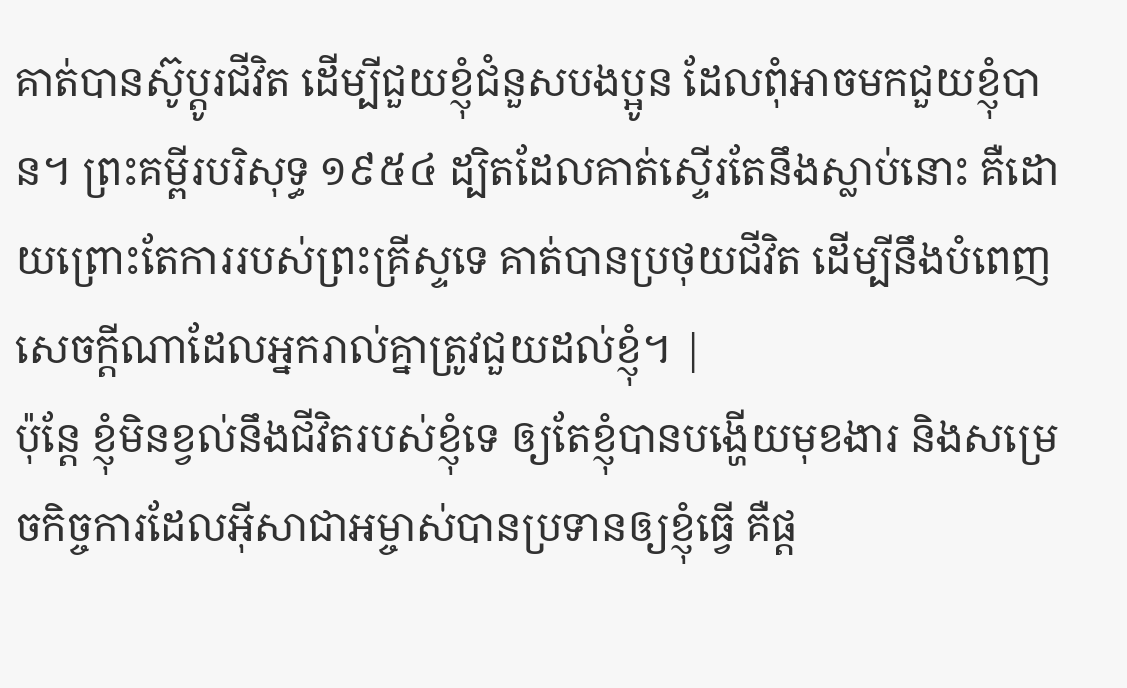គាត់បានស៊ូប្ដូរជីវិត ដើម្បីជួយខ្ញុំជំនួសបងប្អូន ដែលពុំអាចមកជួយខ្ញុំបាន។ ព្រះគម្ពីរបរិសុទ្ធ ១៩៥៤ ដ្បិតដែលគាត់ស្ទើរតែនឹងស្លាប់នោះ គឺដោយព្រោះតែការរបស់ព្រះគ្រីស្ទទេ គាត់បានប្រថុយជីវិត ដើម្បីនឹងបំពេញសេចក្ដីណាដែលអ្នករាល់គ្នាត្រូវជួយដល់ខ្ញុំ។ |
ប៉ុន្ដែ ខ្ញុំមិនខ្វល់នឹងជីវិតរបស់ខ្ញុំទេ ឲ្យតែខ្ញុំបានបង្ហើយមុខងារ និងសម្រេចកិច្ចការដែលអ៊ីសាជាអម្ចាស់បានប្រទានឲ្យខ្ញុំធ្វើ គឺផ្ដ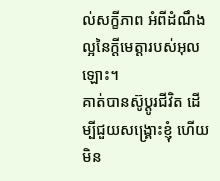ល់សក្ខីភាព អំពីដំណឹងល្អនៃក្តីមេត្តារបស់អុលឡោះ។
គាត់បានស៊ូប្ដូរជីវិត ដើម្បីជួយសង្គ្រោះខ្ញុំ ហើយមិន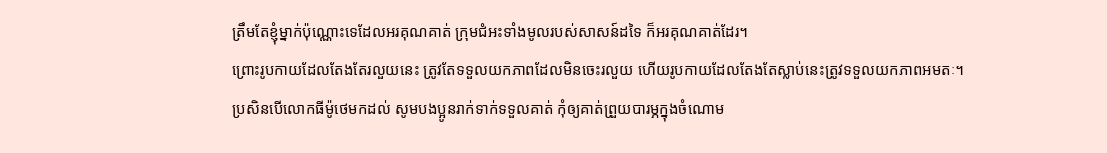ត្រឹមតែខ្ញុំម្នាក់ប៉ុណ្ណោះទេដែលអរគុណគាត់ ក្រុមជំអះទាំងមូលរបស់សាសន៍ដទៃ ក៏អរគុណគាត់ដែរ។
ព្រោះរូបកាយដែលតែងតែរលួយនេះ ត្រូវតែទទួលយកភាពដែលមិនចេះរលួយ ហើយរូបកាយដែលតែងតែស្លាប់នេះត្រូវទទួលយកភាពអមតៈ។
ប្រសិនបើលោកធីម៉ូថេមកដល់ សូមបងប្អូនរាក់ទាក់ទទួលគាត់ កុំឲ្យគាត់ព្រួយបារម្ភក្នុងចំណោម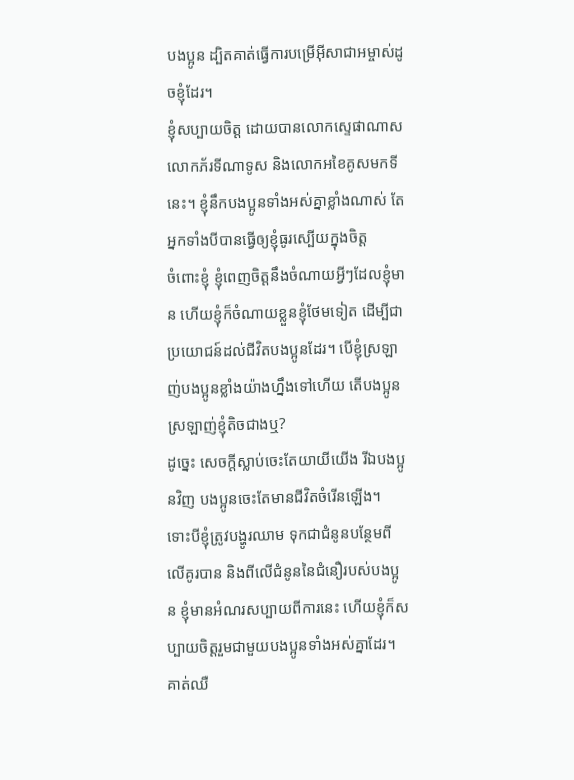បងប្អូន ដ្បិតគាត់ធ្វើការបម្រើអ៊ីសាជាអម្ចាស់ដូចខ្ញុំដែរ។
ខ្ញុំសប្បាយចិត្ដ ដោយបានលោកស្ទេផាណាស លោកភ័រទីណាទូស និងលោកអខៃគូសមកទីនេះ។ ខ្ញុំនឹកបងប្អូនទាំងអស់គ្នាខ្លាំងណាស់ តែអ្នកទាំងបីបានធ្វើឲ្យខ្ញុំធូរស្បើយក្នុងចិត្ដ
ចំពោះខ្ញុំ ខ្ញុំពេញចិត្ដនឹងចំណាយអ្វីៗដែលខ្ញុំមាន ហើយខ្ញុំក៏ចំណាយខ្លួនខ្ញុំថែមទៀត ដើម្បីជាប្រយោជន៍ដល់ជីវិតបងប្អូនដែរ។ បើខ្ញុំស្រឡាញ់បងប្អូនខ្លាំងយ៉ាងហ្នឹងទៅហើយ តើបងប្អូនស្រឡាញ់ខ្ញុំតិចជាងឬ?
ដូច្នេះ សេចក្ដីស្លាប់ចេះតែយាយីយើង រីឯបងប្អូនវិញ បងប្អូនចេះតែមានជីវិតចំរើនឡើង។
ទោះបីខ្ញុំត្រូវបង្ហូរឈាម ទុកជាជំនូនបន្ថែមពីលើគូរបាន និងពីលើជំនូននៃជំនឿរបស់បងប្អូន ខ្ញុំមានអំណរសប្បាយពីការនេះ ហើយខ្ញុំក៏សប្បាយចិត្ដរួមជាមួយបងប្អូនទាំងអស់គ្នាដែរ។
គាត់ឈឺ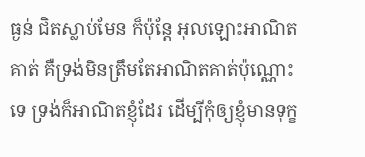ធ្ងន់ ជិតស្លាប់មែន ក៏ប៉ុន្ដែ អុលឡោះអាណិតគាត់ គឺទ្រង់មិនត្រឹមតែអាណិតគាត់ប៉ុណ្ណោះទេ ទ្រង់ក៏អាណិតខ្ញុំដែរ ដើម្បីកុំឲ្យខ្ញុំមានទុក្ខ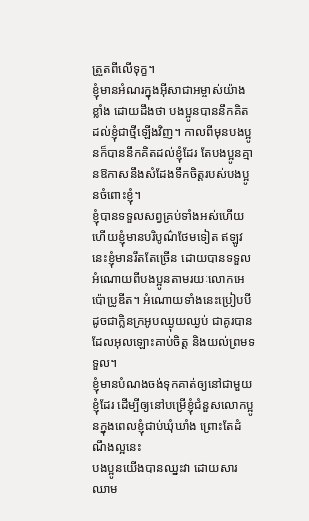ត្រួតពីលើទុក្ខ។
ខ្ញុំមានអំណរក្នុងអ៊ីសាជាអម្ចាស់យ៉ាងខ្លាំង ដោយដឹងថា បងប្អូនបាននឹកគិតដល់ខ្ញុំជាថ្មីឡើងវិញ។ កាលពីមុនបងប្អូនក៏បាននឹកគិតដល់ខ្ញុំដែរ តែបងប្អូនគ្មានឱកាសនឹងសំដែងទឹកចិត្ដរបស់បងប្អូនចំពោះខ្ញុំ។
ខ្ញុំបានទទួលសព្វគ្រប់ទាំងអស់ហើយ ហើយខ្ញុំមានបរិបូណ៌ថែមទៀត ឥឡូវនេះខ្ញុំមានរឹតតែច្រើន ដោយបានទទួលអំណោយពីបងប្អូនតាមរយៈលោកអេប៉ោប្រូឌីត។ អំណោយទាំងនេះប្រៀបបីដូចជាក្លិនក្រអូបឈ្ងុយឈ្ងប់ ជាគូរបានដែលអុលឡោះគាប់ចិត្ត និងយល់ព្រមទទួល។
ខ្ញុំមានបំណងចង់ទុកគាត់ឲ្យនៅជាមួយខ្ញុំដែរ ដើម្បីឲ្យនៅបម្រើខ្ញុំជំនួសលោកប្អូនក្នុងពេលខ្ញុំជាប់ឃុំឃាំង ព្រោះតែដំណឹងល្អនេះ
បងប្អូនយើងបានឈ្នះវា ដោយសារឈាម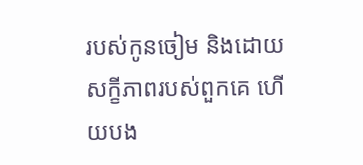របស់កូនចៀម និងដោយសក្ខីភាពរបស់ពួកគេ ហើយបង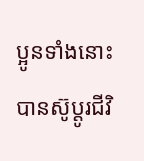ប្អូនទាំងនោះបានស៊ូប្ដូរជីវិ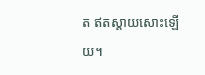ត ឥតស្ដាយសោះឡើយ។